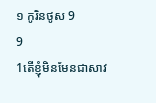១ កូរិនថូស 9
9
1តើខ្ញុំមិនមែនជាសាវ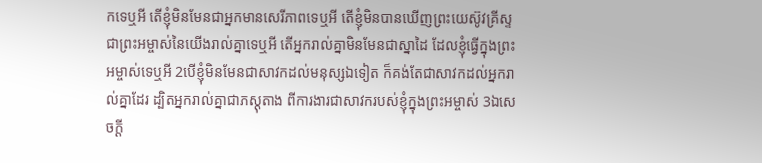កទេឬអី តើខ្ញុំមិនមែនជាអ្នកមានសេរីភាពទេឬអី តើខ្ញុំមិនបានឃើញព្រះយេស៊ូវគ្រីស្ទ ជាព្រះអម្ចាស់នៃយើងរាល់គ្នាទេឬអី តើអ្នករាល់គ្នាមិនមែនជាស្នាដៃ ដែលខ្ញុំធ្វើក្នុងព្រះអម្ចាស់ទេឬអី 2បើខ្ញុំមិនមែនជាសាវកដល់មនុស្សឯទៀត ក៏គង់តែជាសាវកដល់អ្នករាល់គ្នាដែរ ដ្បិតអ្នករាល់គ្នាជាភស្តុតាង ពីការងារជាសាវករបស់ខ្ញុំក្នុងព្រះអម្ចាស់ 3ឯសេចក្ដី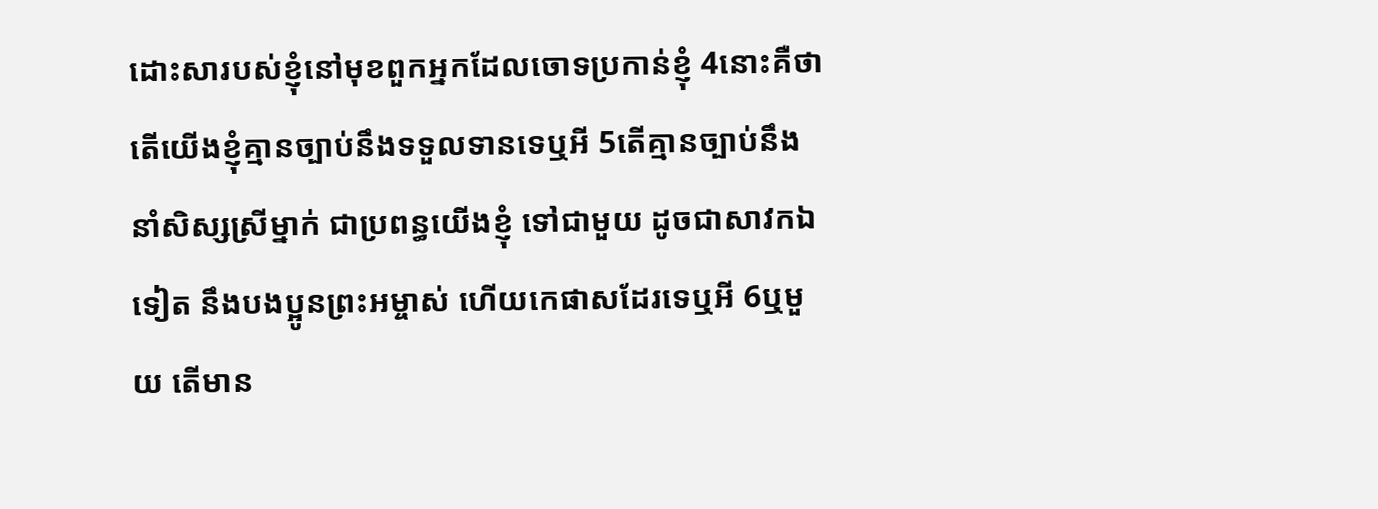ដោះសារបស់ខ្ញុំនៅមុខពួកអ្នកដែលចោទប្រកាន់ខ្ញុំ 4នោះគឺថា តើយើងខ្ញុំគ្មានច្បាប់នឹងទទួលទានទេឬអី 5តើគ្មានច្បាប់នឹងនាំសិស្សស្រីម្នាក់ ជាប្រពន្ធយើងខ្ញុំ ទៅជាមួយ ដូចជាសាវកឯទៀត នឹងបងប្អូនព្រះអម្ចាស់ ហើយកេផាសដែរទេឬអី 6ឬមួយ តើមាន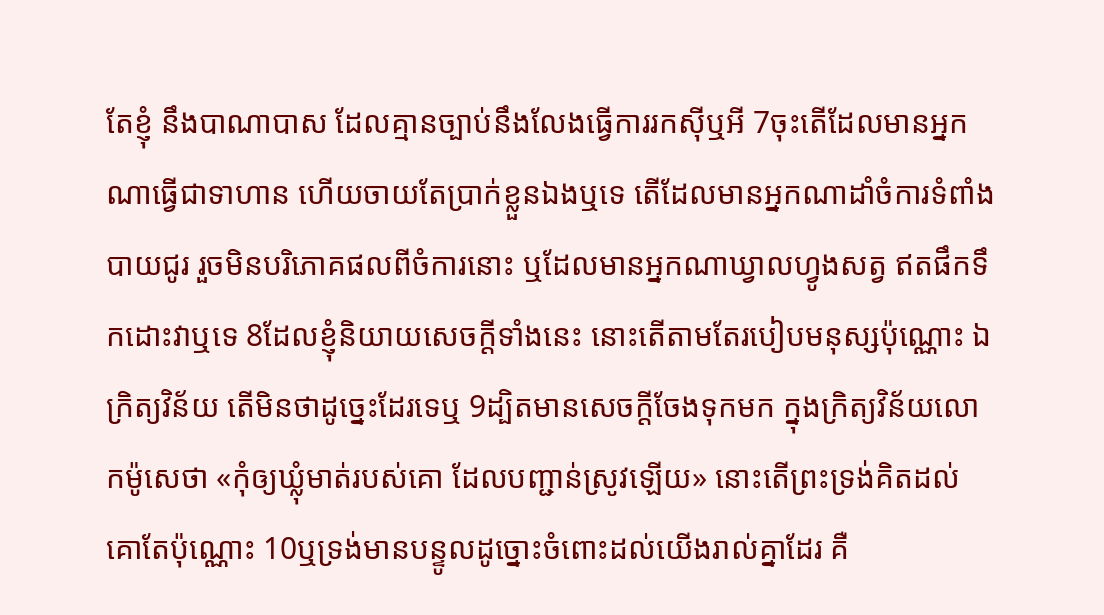តែខ្ញុំ នឹងបាណាបាស ដែលគ្មានច្បាប់នឹងលែងធ្វើការរកស៊ីឬអី 7ចុះតើដែលមានអ្នកណាធ្វើជាទាហាន ហើយចាយតែប្រាក់ខ្លួនឯងឬទេ តើដែលមានអ្នកណាដាំចំការទំពាំងបាយជូរ រួចមិនបរិភោគផលពីចំការនោះ ឬដែលមានអ្នកណាឃ្វាលហ្វូងសត្វ ឥតផឹកទឹកដោះវាឬទេ 8ដែលខ្ញុំនិយាយសេចក្ដីទាំងនេះ នោះតើតាមតែរបៀបមនុស្សប៉ុណ្ណោះ ឯក្រិត្យវិន័យ តើមិនថាដូច្នេះដែរទេឬ 9ដ្បិតមានសេចក្ដីចែងទុកមក ក្នុងក្រិត្យវិន័យលោកម៉ូសេថា «កុំឲ្យឃ្លុំមាត់របស់គោ ដែលបញ្ជាន់ស្រូវឡើយ» នោះតើព្រះទ្រង់គិតដល់គោតែប៉ុណ្ណោះ 10ឬទ្រង់មានបន្ទូលដូច្នោះចំពោះដល់យើងរាល់គ្នាដែរ គឺ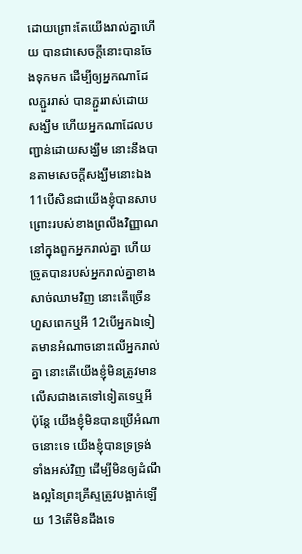ដោយព្រោះតែយើងរាល់គ្នាហើយ បានជាសេចក្ដីនោះបានចែងទុកមក ដើម្បីឲ្យអ្នកណាដែលភ្ជួររាស់ បានភ្ជួររាស់ដោយសង្ឃឹម ហើយអ្នកណាដែលបញ្ជាន់ដោយសង្ឃឹម នោះនឹងបានតាមសេចក្ដីសង្ឃឹមនោះឯង 11បើសិនជាយើងខ្ញុំបានសាបព្រោះរបស់ខាងព្រលឹងវិញ្ញាណ នៅក្នុងពួកអ្នករាល់គ្នា ហើយច្រូតបានរបស់អ្នករាល់គ្នាខាងសាច់ឈាមវិញ នោះតើច្រើនហួសពេកឬអី 12បើអ្នកឯទៀតមានអំណាចនោះលើអ្នករាល់គ្នា នោះតើយើងខ្ញុំមិនត្រូវមានលើសជាងគេទៅទៀតទេឬអី ប៉ុន្តែ យើងខ្ញុំមិនបានប្រើអំណាចនោះទេ យើងខ្ញុំបានទ្រទ្រង់ទាំងអស់វិញ ដើម្បីមិនឲ្យដំណឹងល្អនៃព្រះគ្រីស្ទត្រូវបង្អាក់ឡើយ 13តើមិនដឹងទេ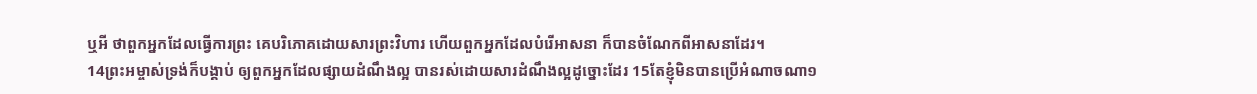ឬអី ថាពួកអ្នកដែលធ្វើការព្រះ គេបរិភោគដោយសារព្រះវិហារ ហើយពួកអ្នកដែលបំរើអាសនា ក៏បានចំណែកពីអាសនាដែរ។
14ព្រះអម្ចាស់ទ្រង់ក៏បង្គាប់ ឲ្យពួកអ្នកដែលផ្សាយដំណឹងល្អ បានរស់ដោយសារដំណឹងល្អដូច្នោះដែរ 15តែខ្ញុំមិនបានប្រើអំណាចណា១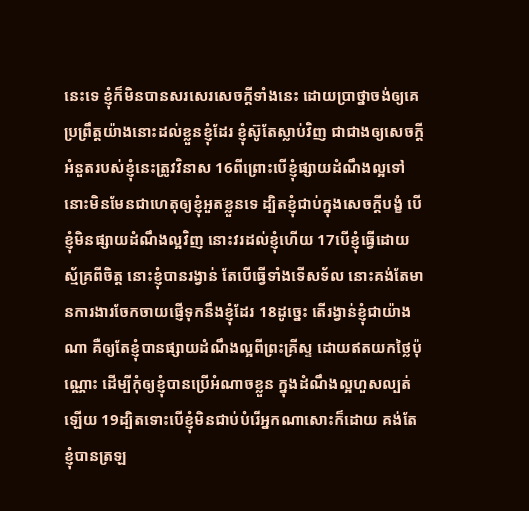នេះទេ ខ្ញុំក៏មិនបានសរសេរសេចក្ដីទាំងនេះ ដោយប្រាថ្នាចង់ឲ្យគេប្រព្រឹត្តយ៉ាងនោះដល់ខ្លួនខ្ញុំដែរ ខ្ញុំស៊ូតែស្លាប់វិញ ជាជាងឲ្យសេចក្ដីអំនួតរបស់ខ្ញុំនេះត្រូវវិនាស 16ពីព្រោះបើខ្ញុំផ្សាយដំណឹងល្អទៅ នោះមិនមែនជាហេតុឲ្យខ្ញុំអួតខ្លួនទេ ដ្បិតខ្ញុំជាប់ក្នុងសេចក្ដីបង្ខំ បើខ្ញុំមិនផ្សាយដំណឹងល្អវិញ នោះវរដល់ខ្ញុំហើយ 17បើខ្ញុំធ្វើដោយស្ម័គ្រពីចិត្ត នោះខ្ញុំបានរង្វាន់ តែបើធ្វើទាំងទើសទ័ល នោះគង់តែមានការងារចែកចាយផ្ញើទុកនឹងខ្ញុំដែរ 18ដូច្នេះ តើរង្វាន់ខ្ញុំជាយ៉ាងណា គឺឲ្យតែខ្ញុំបានផ្សាយដំណឹងល្អពីព្រះគ្រីស្ទ ដោយឥតយកថ្លៃប៉ុណ្ណោះ ដើម្បីកុំឲ្យខ្ញុំបានប្រើអំណាចខ្លួន ក្នុងដំណឹងល្អហួសល្បត់ឡើយ 19ដ្បិតទោះបើខ្ញុំមិនជាប់បំរើអ្នកណាសោះក៏ដោយ គង់តែខ្ញុំបានត្រឡ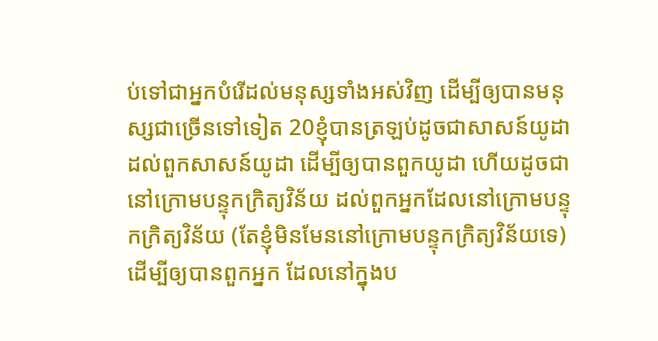ប់ទៅជាអ្នកបំរើដល់មនុស្សទាំងអស់វិញ ដើម្បីឲ្យបានមនុស្សជាច្រើនទៅទៀត 20ខ្ញុំបានត្រឡប់ដូចជាសាសន៍យូដា ដល់ពួកសាសន៍យូដា ដើម្បីឲ្យបានពួកយូដា ហើយដូចជានៅក្រោមបន្ទុកក្រិត្យវិន័យ ដល់ពួកអ្នកដែលនៅក្រោមបន្ទុកក្រិត្យវិន័យ (តែខ្ញុំមិនមែននៅក្រោមបន្ទុកក្រិត្យវិន័យទេ) ដើម្បីឲ្យបានពួកអ្នក ដែលនៅក្នុងប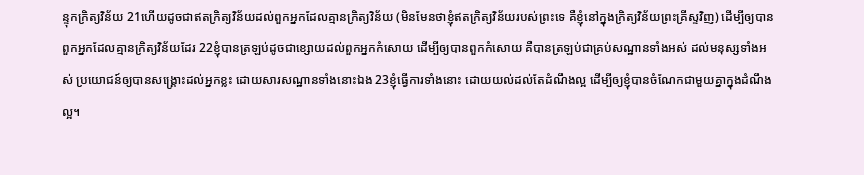ន្ទុកក្រិត្យវិន័យ 21ហើយដូចជាឥតក្រិត្យវិន័យដល់ពួកអ្នកដែលគ្មានក្រិត្យវិន័យ (មិនមែនថាខ្ញុំឥតក្រិត្យវិន័យរបស់ព្រះទេ គឺខ្ញុំនៅក្នុងក្រិត្យវិន័យព្រះគ្រីស្ទវិញ) ដើម្បីឲ្យបានពួកអ្នកដែលគ្មានក្រិត្យវិន័យដែរ 22ខ្ញុំបានត្រឡប់ដូចជាខ្សោយដល់ពួកអ្នកកំសោយ ដើម្បីឲ្យបានពួកកំសោយ គឺបានត្រឡប់ជាគ្រប់សណ្ឋានទាំងអស់ ដល់មនុស្សទាំងអស់ ប្រយោជន៍ឲ្យបានសង្គ្រោះដល់អ្នកខ្លះ ដោយសារសណ្ឋានទាំងនោះឯង 23ខ្ញុំធ្វើការទាំងនោះ ដោយយល់ដល់តែដំណឹងល្អ ដើម្បីឲ្យខ្ញុំបានចំណែកជាមួយគ្នាក្នុងដំណឹងល្អ។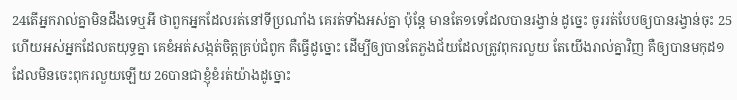24តើអ្នករាល់គ្នាមិនដឹងទេឬអី ថាពួកអ្នកដែលរត់នៅទីប្រណាំង គេរត់ទាំងអស់គ្នា ប៉ុន្តែ មានតែ១ទេដែលបានរង្វាន់ ដូច្នេះ ចូររត់បែបឲ្យបានរង្វាន់ចុះ 25ហើយអស់អ្នកដែលតយុទ្ធគ្នា គេខំអត់សង្កត់ចិត្តគ្រប់ជំពូក គឺធ្វើដូច្នោះ ដើម្បីឲ្យបានតែភួងជ័យដែលត្រូវពុករលួយ តែយើងរាល់គ្នាវិញ គឺឲ្យបានមកុដ១ ដែលមិនចេះពុករលួយឡើយ 26បានជាខ្ញុំខំរត់យ៉ាងដូច្នោះ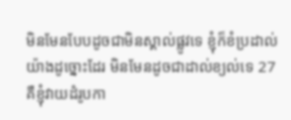មិនមែនបែបដូចជាមិនស្គាល់ផ្លូវទេ ខ្ញុំក៏ខំប្រដាល់យ៉ាងដូច្នោះដែរ មិនមែនដូចជាដាល់ខ្យល់ទេ 27គឺខ្ញុំវាយដំរូបកា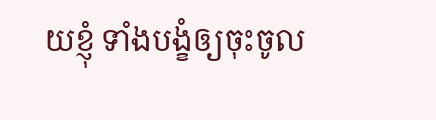យខ្ញុំ ទាំងបង្ខំឲ្យចុះចូល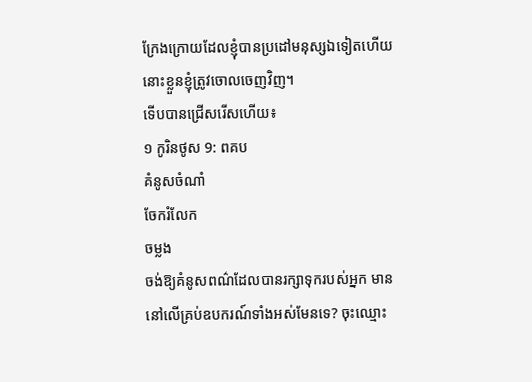ក្រែងក្រោយដែលខ្ញុំបានប្រដៅមនុស្សឯទៀតហើយ នោះខ្លួនខ្ញុំត្រូវចោលចេញវិញ។
ទើបបានជ្រើសរើសហើយ៖
១ កូរិនថូស 9: ពគប
គំនូសចំណាំ
ចែករំលែក
ចម្លង
ចង់ឱ្យគំនូសពណ៌ដែលបានរក្សាទុករបស់អ្នក មាននៅលើគ្រប់ឧបករណ៍ទាំងអស់មែនទេ? ចុះឈ្មោះ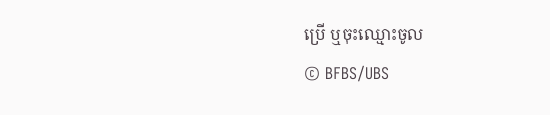ប្រើ ឬចុះឈ្មោះចូល
© BFBS/UBS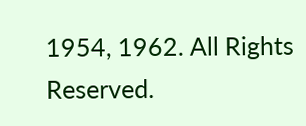1954, 1962. All Rights Reserved.